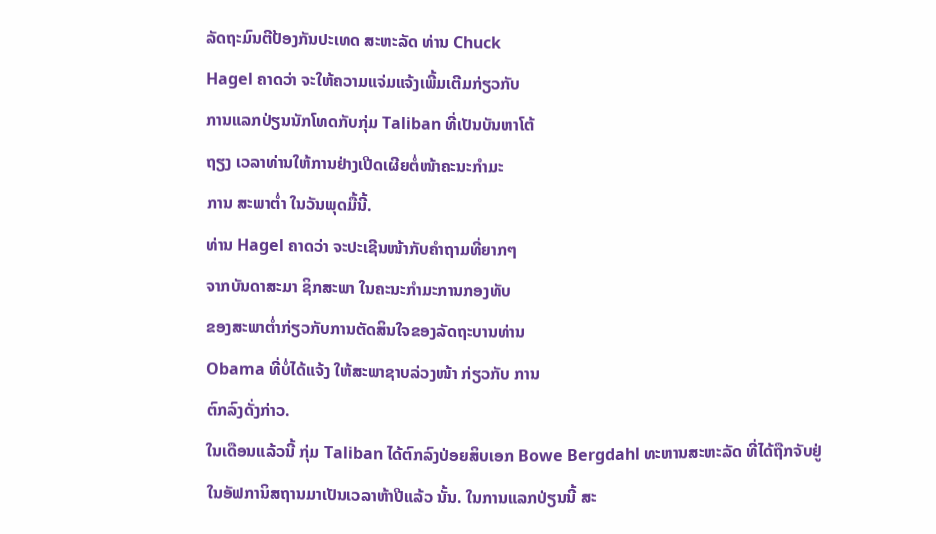ລັດຖະມົນຕີປ້ອງກັນປະເທດ ສະຫະລັດ ທ່ານ Chuck
Hagel ຄາດວ່າ ຈະໃຫ້ຄວາມແຈ່ມແຈ້ງເພີ້ມເຕີມກ່ຽວກັບ
ການແລກປ່ຽນນັກໂທດກັບກຸ່ມ Taliban ທີ່ເປັນບັນຫາໂຕ້
ຖຽງ ເວລາທ່ານໃຫ້ການຢ່າງເປີດເຜີຍຕໍ່ໜ້າຄະນະກຳມະ
ການ ສະພາຕ່ຳ ໃນວັນພຸດມື້ນີ້.
ທ່ານ Hagel ຄາດວ່າ ຈະປະເຊີນໜ້າກັບຄຳຖາມທີ່ຍາກໆ
ຈາກບັນດາສະມາ ຊິກສະພາ ໃນຄະນະກຳມະການກອງທັບ
ຂອງສະພາຕ່ຳກ່ຽວກັບການຕັດສິນໃຈຂອງລັດຖະບານທ່ານ
Obama ທີ່ບໍ່ໄດ້ແຈ້ງ ໃຫ້ສະພາຊາບລ່ວງໜ້າ ກ່ຽວກັບ ການ
ຕົກລົງດັ່ງກ່າວ.
ໃນເດືອນແລ້ວນີ້ ກຸ່ມ Taliban ໄດ້ຕົກລົງປ່ອຍສິບເອກ Bowe Bergdahl ທະຫານສະຫະລັດ ທີ່ໄດ້ຖືກຈັບຢູ່ໃນອັຟການິສຖານມາເປັນເວລາຫ້າປີແລ້ວ ນັ້ນ. ໃນການແລກປ່ຽນນີ້ ສະ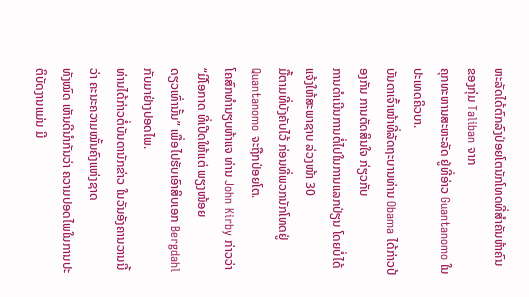ຫະລັດໄດ້ຕົກລົງປ່ອຍໂຕນັກໂທດທີ່ສຳຄັນຫ້າຄົນ ຂອງກຸ່ມ Taliban ຈາກ
ຄຸກທະຫານສະຫະລັດ ຢູ່ທີ່ອ່າວ Guantanomo ໃນປະເທດຄິວບາ.
ບັນດາເຈົ້າໜ້າທີ່ລັດຖະບານທ່ານ Obama ໄດ້ກ່າວປ້ອງກັນ ການຕັດສິນໃຈ ກ່ຽວກັບ
ການດຳເນີນການຕໍ່ໄປໃນການແລກປ່ຽນ ໂດຍບໍ່ໄດ້ແຈ້ງໃຫ້ສະພາຊາບ ລ່ວງໜ້າ 30
ມື້ຕາມທີ່ບັງຄັບໄວ້ ກ່ອນທີ່ພວກນັກໂທດຢູ່ Quantanomo ຈະຖືກປ່ອຍໂຕ.
ໂຄສົກທຳນຽບຫ້າແຈ ທ່ານ John Kirby ກ່າວວ່າ “ມີໂອກາດ ທີ່ເປີດໃຫ້ແຕ່ ພຽງໜ້ອຍ
ດຽວເທົ່ານັ້ນ” ເພື່ອໄປຮັບເອົາສິບເອກ Bergdahl ກັບມາຢ່າງປອດໄພ.
ທ່ານໄດ້ກ່າວຕໍ່ບັນດານັກຂ່າວ ໃນວັນອັງຄານວານນີ້ວ່າ ຄະນະຄວາມໝັ້ນຄົງແຫ່ງຊາດ
ທັງໝົດ ເຫັນດີນຳກັນວ່າ ຄວາມປອດໄພໃນການປະຕິບັດງານແມ່ນ ມີ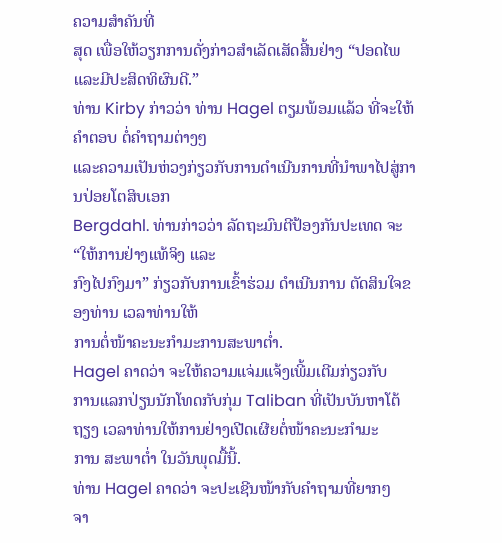ຄວາມສຳຄັນທີ່
ສຸດ ເພື່ອໃຫ້ວຽກການດັ່ງກ່າວສຳເລັດເສັດສີ້ນຢ່າງ “ປອດໄພ ແລະມີປະສິດທິຜົນດີ.”
ທ່ານ Kirby ກ່າວວ່າ ທ່ານ Hagel ຕຽມພ້ອມແລ້ວ ທີ່ຈະໃຫ້ຄຳຕອບ ຕໍ່ຄຳຖາມຕ່າງໆ
ແລະຄວາມເປັນຫ່ວງກ່ຽວກັບການດຳເນີນການທີ່ນຳພາໄປສູ່ການປ່ອຍໂຕສິບເອກ
Bergdahl. ທ່ານກ່າວວ່າ ລັດຖະມົນຕີປ້ອງກັນປະເທດ ຈະ “ໃຫ້ການຢ່າງແທ້ຈິງ ແລະ
ກົງໄປກົງມາ” ກ່ຽວກັບການເຂົ້າຮ່ວມ ດຳເນີນການ ຕັດສິນໃຈຂອງທ່ານ ເວລາທ່ານໃຫ້
ການຕໍ່ໜ້າຄະນະກຳມະການສະພາຕ່ຳ.
Hagel ຄາດວ່າ ຈະໃຫ້ຄວາມແຈ່ມແຈ້ງເພີ້ມເຕີມກ່ຽວກັບ
ການແລກປ່ຽນນັກໂທດກັບກຸ່ມ Taliban ທີ່ເປັນບັນຫາໂຕ້
ຖຽງ ເວລາທ່ານໃຫ້ການຢ່າງເປີດເຜີຍຕໍ່ໜ້າຄະນະກຳມະ
ການ ສະພາຕ່ຳ ໃນວັນພຸດມື້ນີ້.
ທ່ານ Hagel ຄາດວ່າ ຈະປະເຊີນໜ້າກັບຄຳຖາມທີ່ຍາກໆ
ຈາ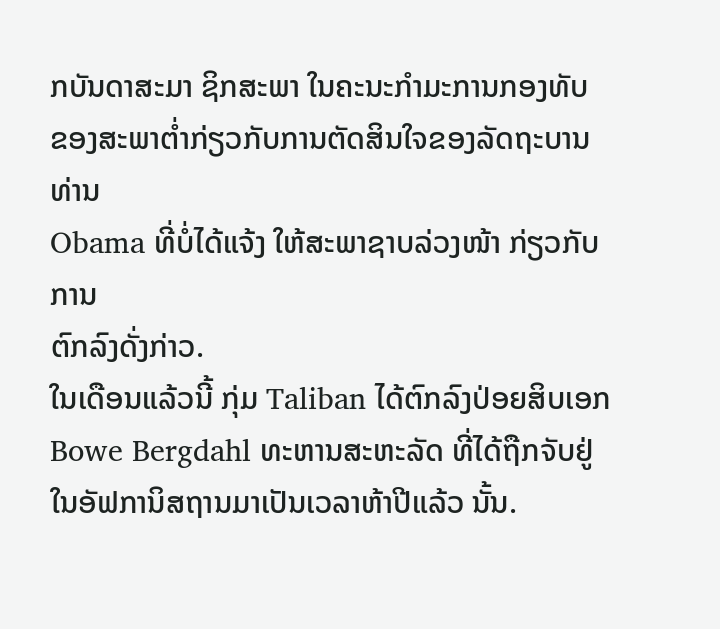ກບັນດາສະມາ ຊິກສະພາ ໃນຄະນະກຳມະການກອງທັບ
ຂອງສະພາຕ່ຳກ່ຽວກັບການຕັດສິນໃຈຂອງລັດຖະບານທ່ານ
Obama ທີ່ບໍ່ໄດ້ແຈ້ງ ໃຫ້ສະພາຊາບລ່ວງໜ້າ ກ່ຽວກັບ ການ
ຕົກລົງດັ່ງກ່າວ.
ໃນເດືອນແລ້ວນີ້ ກຸ່ມ Taliban ໄດ້ຕົກລົງປ່ອຍສິບເອກ Bowe Bergdahl ທະຫານສະຫະລັດ ທີ່ໄດ້ຖືກຈັບຢູ່ໃນອັຟການິສຖານມາເປັນເວລາຫ້າປີແລ້ວ ນັ້ນ.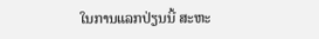ໃນການແລກປ່ຽນນີ້ ສະຫະ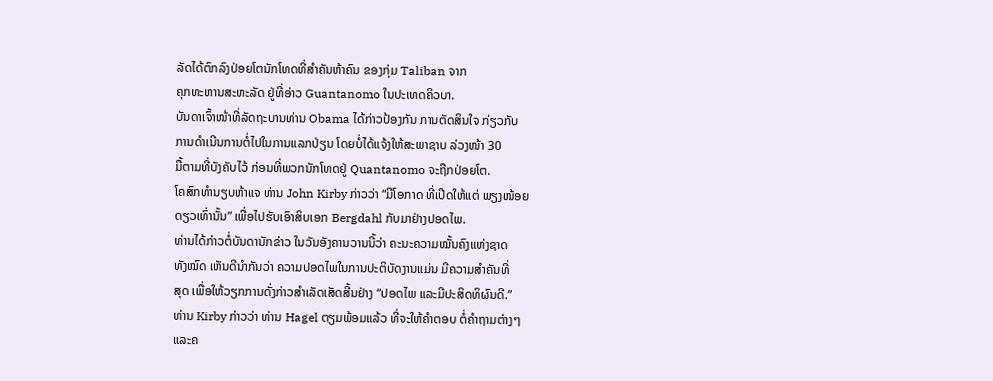ລັດໄດ້ຕົກລົງປ່ອຍໂຕນັກໂທດທີ່ສຳຄັນຫ້າຄົນ ຂອງກຸ່ມ Taliban ຈາກ
ຄຸກທະຫານສະຫະລັດ ຢູ່ທີ່ອ່າວ Guantanomo ໃນປະເທດຄິວບາ.
ບັນດາເຈົ້າໜ້າທີ່ລັດຖະບານທ່ານ Obama ໄດ້ກ່າວປ້ອງກັນ ການຕັດສິນໃຈ ກ່ຽວກັບ
ການດຳເນີນການຕໍ່ໄປໃນການແລກປ່ຽນ ໂດຍບໍ່ໄດ້ແຈ້ງໃຫ້ສະພາຊາບ ລ່ວງໜ້າ 30
ມື້ຕາມທີ່ບັງຄັບໄວ້ ກ່ອນທີ່ພວກນັກໂທດຢູ່ Quantanomo ຈະຖືກປ່ອຍໂຕ.
ໂຄສົກທຳນຽບຫ້າແຈ ທ່ານ John Kirby ກ່າວວ່າ “ມີໂອກາດ ທີ່ເປີດໃຫ້ແຕ່ ພຽງໜ້ອຍ
ດຽວເທົ່ານັ້ນ” ເພື່ອໄປຮັບເອົາສິບເອກ Bergdahl ກັບມາຢ່າງປອດໄພ.
ທ່ານໄດ້ກ່າວຕໍ່ບັນດານັກຂ່າວ ໃນວັນອັງຄານວານນີ້ວ່າ ຄະນະຄວາມໝັ້ນຄົງແຫ່ງຊາດ
ທັງໝົດ ເຫັນດີນຳກັນວ່າ ຄວາມປອດໄພໃນການປະຕິບັດງານແມ່ນ ມີຄວາມສຳຄັນທີ່
ສຸດ ເພື່ອໃຫ້ວຽກການດັ່ງກ່າວສຳເລັດເສັດສີ້ນຢ່າງ “ປອດໄພ ແລະມີປະສິດທິຜົນດີ.”
ທ່ານ Kirby ກ່າວວ່າ ທ່ານ Hagel ຕຽມພ້ອມແລ້ວ ທີ່ຈະໃຫ້ຄຳຕອບ ຕໍ່ຄຳຖາມຕ່າງໆ
ແລະຄ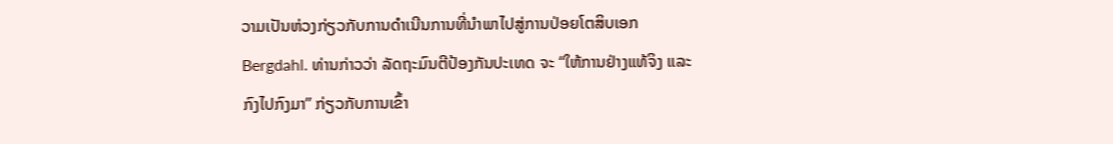ວາມເປັນຫ່ວງກ່ຽວກັບການດຳເນີນການທີ່ນຳພາໄປສູ່ການປ່ອຍໂຕສິບເອກ
Bergdahl. ທ່ານກ່າວວ່າ ລັດຖະມົນຕີປ້ອງກັນປະເທດ ຈະ “ໃຫ້ການຢ່າງແທ້ຈິງ ແລະ
ກົງໄປກົງມາ” ກ່ຽວກັບການເຂົ້າ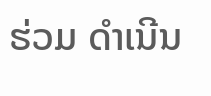ຮ່ວມ ດຳເນີນ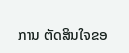ການ ຕັດສິນໃຈຂອ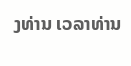ງທ່ານ ເວລາທ່ານ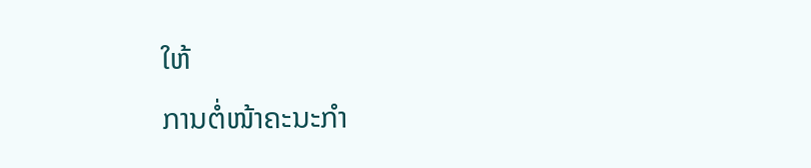ໃຫ້
ການຕໍ່ໜ້າຄະນະກຳ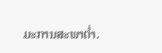ມະການສະພາຕ່ຳ.